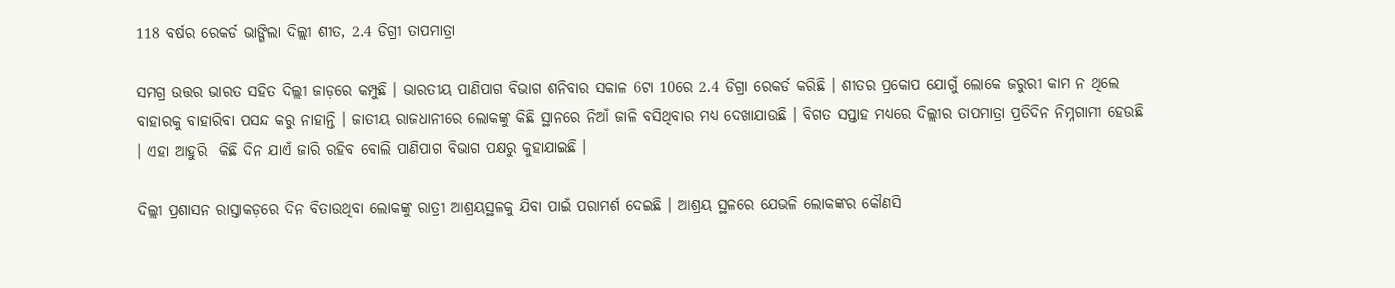118 ବର୍ଷର ରେକର୍ଡ ଭାଙ୍ଗିଲା ଦିଲ୍ଲୀ ଶୀତ, 2.4 ଡିଗ୍ରୀ ତାପମାତ୍ରା

ସମଗ୍ର ଉତ୍ତର ଭାରତ ସହିତ ଦିଲ୍ଲୀ ଜାଡ଼ରେ କମ୍ପୁଛି । ଭାରତୀୟ ପାଣିପାଗ ବିଭାଗ ଶନିବାର ସକାଳ 6ଟା 10ରେ 2.4 ଡିଗ୍ରା ରେକର୍ଡ କରିଛି । ଶୀତର ପ୍ରକୋପ ଯୋଗୁଁ ଲୋକେ ଜରୁରୀ କାମ ନ ଥିଲେ ବାହାରକୁ ବାହାରିବା ପସନ୍ଦ କରୁ ନାହାନ୍ତି । ଜାତୀୟ ରାଜଧାନୀରେ ଲୋକଙ୍କୁ କିଛି ସ୍ଥାନରେ ନିଆଁ ଜାଳି ବସିଥିବାର ମଧ୍ୟ ଦେଖାଯାଉଛି । ବିଗତ ସପ୍ତାହ ମଧ୍ୟରେ ଦିଲ୍ଲୀର ତାପମାତ୍ରା ପ୍ରତିଦିନ ନିମ୍ନଗାମୀ ହେଉଛି । ଏହା ଆହୁରି  କିଛି ଦିନ ଯାଏଁ ଜାରି ରହିବ ବୋଲି ପାଣିପାଗ ବିଭାଗ ପକ୍ଷରୁ କୁହାଯାଇଛି ।

ଦିଲ୍ଲୀ ପ୍ରଶାସନ ରାସ୍ତାକଡ଼ରେ ଦିନ ବିତାଉଥିବା ଲୋକଙ୍କୁ ରାତ୍ରୀ ଆଶ୍ରୟସ୍ଥଳକୁ ଯିବା ପାଇଁ ପରାମର୍ଶ ଦେଇଛି । ଆଶ୍ରୟ ସ୍ଥଳରେ ଯେଭଳି ଲୋକଙ୍କର କୌଣସି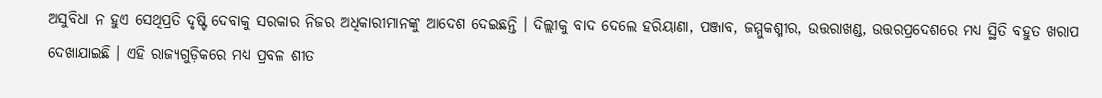ଅସୁବିଧା ନ ହୁଏ ସେଥିପ୍ରତି ଦୃଷ୍ଟି ଦେବାକୁ ସରକାର ନିଜର ଅଧିକାରୀମାନଙ୍କୁ ଆଦେଶ ଦେଇଛନ୍ତି । ଦିଲ୍ଲୀକୁ ବାଦ ଦେଲେ ହରିୟାଣା, ପଞ୍ଜାବ, ଜମ୍ମୁକଶ୍ମୀର, ଉତ୍ତରାଖଣ୍ଡ, ଉତ୍ତରପ୍ରଦେଶରେ ମଧ୍ୟ ସ୍ଥିତି ବହୁତ ଖରାପ ଦେଖାଯାଇଛି । ଏହି ରାଜ୍ୟଗୁଡ଼ିକରେ ମଧ୍ୟ ପ୍ରବଳ ଶୀତ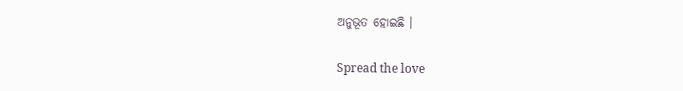ଅନୁଭୂତ ହୋଇଛି ।

Spread the love